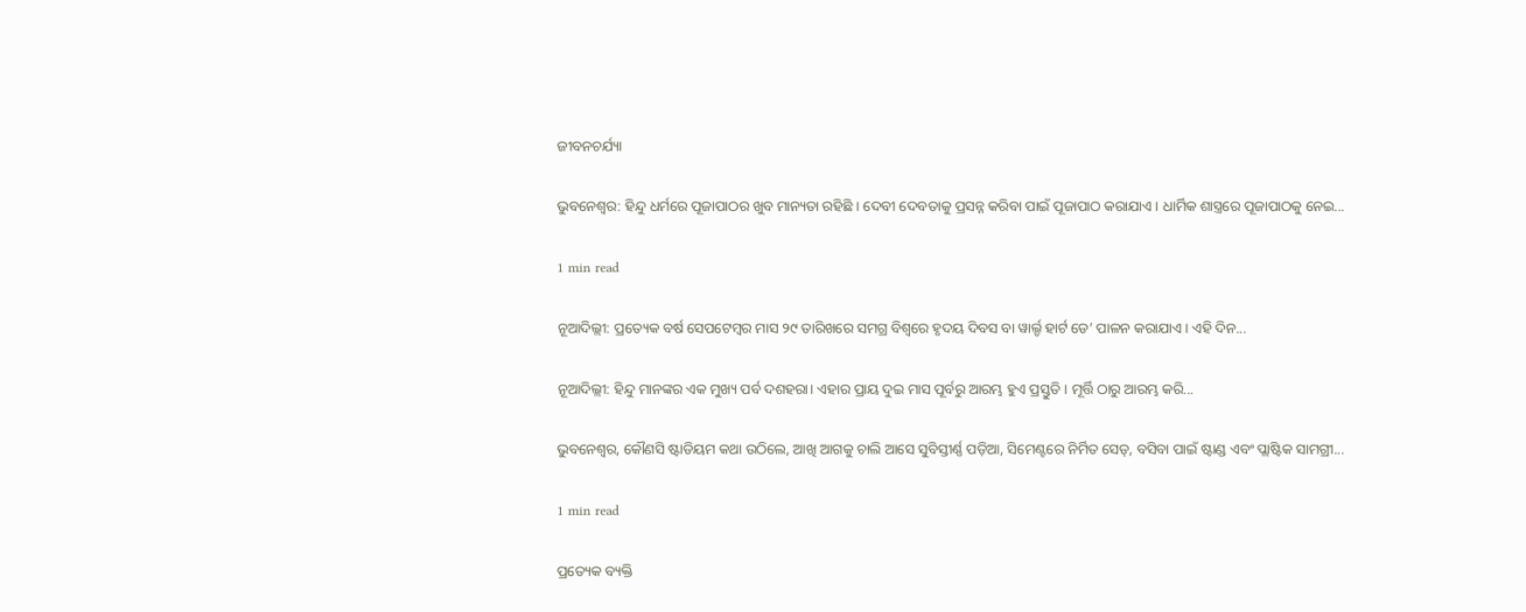ଜୀବନଚର୍ଯ୍ୟା

ଭୁବନେଶ୍ୱର: ହିନ୍ଦୁ ଧର୍ମରେ ପୂଜାପାଠର ଖୁବ ମାନ୍ୟତା ରହିଛି । ଦେବୀ ଦେବତାକୁ ପ୍ରସନ୍ନ କରିବା ପାଇଁ ପୂଜାପାଠ କରାଯାଏ । ଧାର୍ମିକ ଶାସ୍ତ୍ରରେ ପୂଜାପାଠକୁ ନେଇ...

1 min read

ନୂଆଦିଲ୍ଲୀ: ପ୍ରତ୍ୟେକ ବର୍ଷ ସେପଟେମ୍ବର ମାସ ୨୯ ତାରିଖରେ ସମଗ୍ର ବିଶ୍ୱରେ ହୃଦୟ ଦିବସ ବା ୱାର୍ଲ୍ଡ ହାର୍ଟ ଡେ’ ପାଳନ କରାଯାଏ । ଏହି ଦିନ...

ନୂଆଦିଲ୍ଲୀ: ହିନ୍ଦୁ ମାନଙ୍କର ଏକ ମୁଖ୍ୟ ପର୍ବ ଦଶହରା। ଏହାର ପ୍ରାୟ ଦୁଇ ମାସ ପୂର୍ବରୁ ଆରମ୍ଭ ହୁଏ ପ୍ରସ୍ତୁତି । ମୂର୍ତ୍ତି ଠାରୁ ଆରମ୍ଭ କରି...

ଭୁବନେଶ୍ୱର, କୌଣସି ଷ୍ଟାଡିୟମ କଥା ଉଠିଲେ, ଆଖି ଆଗକୁ ଚାଲି ଆସେ ସୁବିସ୍ତୀର୍ଣ୍ଣ ପଡ଼ିଆ, ସିମେଣ୍ଟରେ ନିର୍ମିତ ସେଡ୍, ବସିବା ପାଇଁ ଷ୍ଟାଣ୍ଡ ଏବଂ ପ୍ଲାଷ୍ଟିକ ସାମଗ୍ରୀ...

1 min read

ପ୍ରତ୍ୟେକ ବ୍ୟକ୍ତି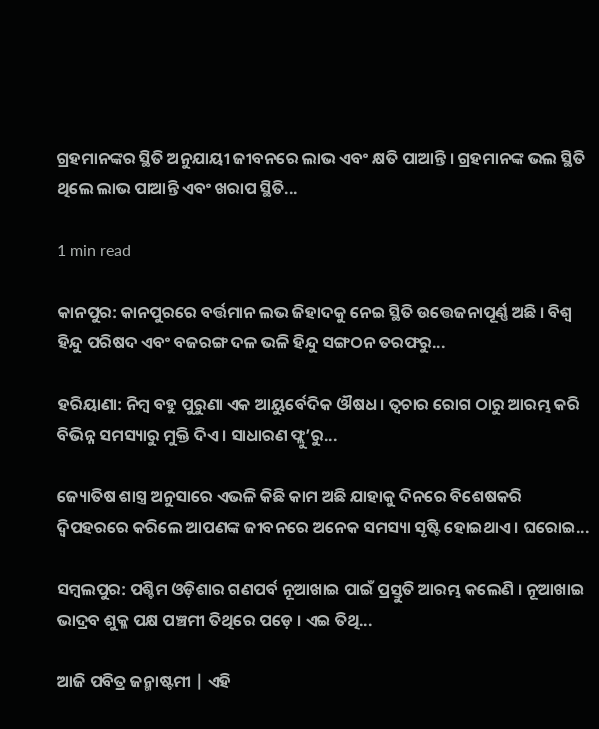ଗ୍ରହମାନଙ୍କର ସ୍ଥିତି ଅନୁଯାୟୀ ଜୀବନରେ ଲାଭ ଏବଂ କ୍ଷତି ପାଆନ୍ତି । ଗ୍ରହମାନଙ୍କ ଭଲ ସ୍ଥିତି ଥିଲେ ଲାଭ ପାଆନ୍ତି ଏବଂ ଖରାପ ସ୍ଥିତି...

1 min read

କାନପୁର: କାନପୁରରେ ବର୍ତ୍ତମାନ ଲଭ ଜିହାଦକୁ ନେଇ ସ୍ଥିତି ଉତ୍ତେଜନାପୂର୍ଣ୍ଣ ଅଛି । ବିଶ୍ୱ ହିନ୍ଦୁ ପରିଷଦ ଏବଂ ବଜରଙ୍ଗ ଦଳ ଭଳି ହିନ୍ଦୁ ସଙ୍ଗଠନ ତରଫରୁ...

ହରିୟାଣା: ନିମ୍ବ ବହୁ ପୁରୁଣା ଏକ ଆୟୁର୍ବେଦିକ ଔଷଧ । ତ୍ୱଚାର ରୋଗ ଠାରୁ ଆରମ୍ଭ କରି ବିଭିନ୍ନ ସମସ୍ୟାରୁ ମୁକ୍ତି ଦିଏ । ସାଧାରଣ ଫ୍ଲୁ’ରୁ...

ଜ୍ୟୋତିଷ ଶାସ୍ତ୍ର ଅନୁସାରେ ଏଭଳି କିଛି କାମ ଅଛି ଯାହାକୁ ଦିନରେ ବିଶେଷକରି ଦ୍ୱିପହରରେ କରିଲେ ଆପଣଙ୍କ ଜୀବନରେ ଅନେକ ସମସ୍ୟା ସୃଷ୍ଟି ହୋଇଥାଏ । ଘରୋଇ...

ସମ୍ୱଲପୁର: ପଶ୍ଚିମ ଓଡ଼ିଶାର ଗଣପର୍ବ ନୂଆଖାଇ ପାଇଁ ପ୍ରସ୍ତୁତି ଆରମ୍ଭ କଲେଣି । ନୂଆଖାଇ ଭାଦ୍ରବ ଶୁକ୍ଳ ପକ୍ଷ ପଞ୍ଚମୀ ତିଥିରେ ପଡ଼େ । ଏଇ ତିଥି...

ଆଜି ପବିତ୍ର ଜନ୍ମାଷ୍ଟମୀ | ଏହି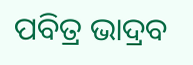ପବିତ୍ର ଭାଦ୍ରବ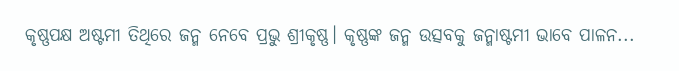କୃଷ୍ଣପକ୍ଷ ଅଷ୍ଟମୀ ତିଥିରେ ଜନ୍ମ ନେବେ ପ୍ରଭୁ ଶ୍ରୀକୃଷ୍ଣ। କୃଷ୍ଣଙ୍କ ଜନ୍ମ ଉତ୍ସବକୁ ଜନ୍ମାଷ୍ଟମୀ ଭାବେ ପାଳନ...